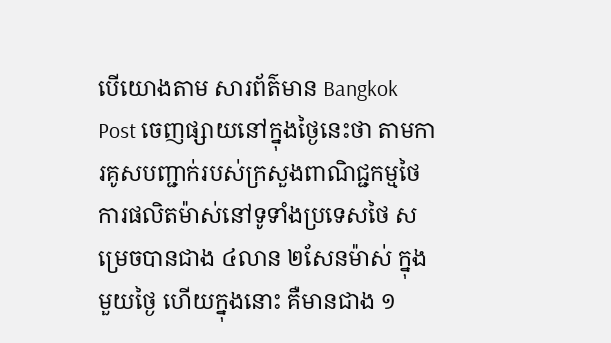បើយោងតាម សារព័ត៌មាន Bangkok Post ចេញផ្សាយនៅក្នុងថ្ងៃនេះថា តាមការគូសបញ្ជាក់របស់ក្រសួងពាណិជ្ជកម្មថៃ ការផលិតម៉ាស់នៅទូទាំងប្រទេសថៃ សម្រេចបានជាង ៤លាន ២សែនម៉ាស់ ក្នុងមួយថ្ងៃ ហើយក្នុងនោះ គឺមានជាង ១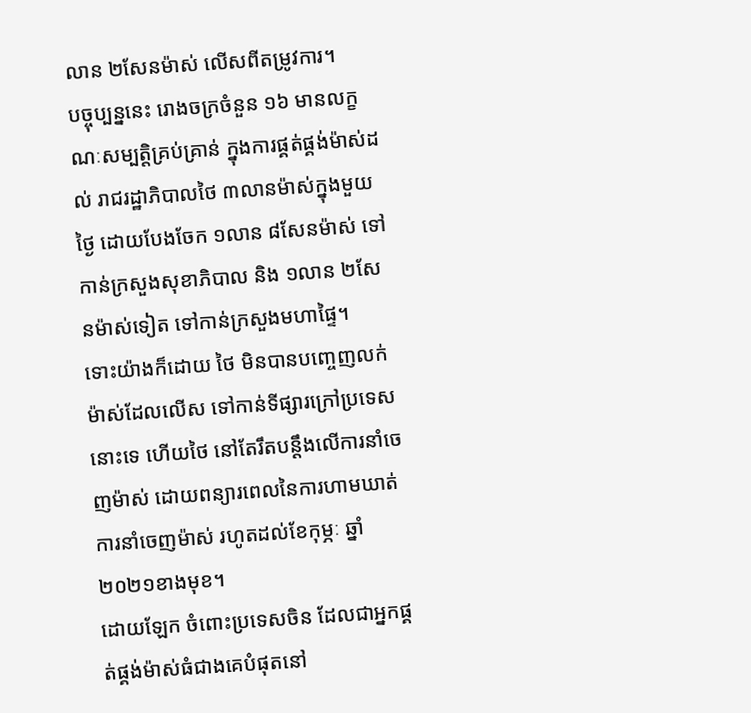លាន ២សែនម៉ាស់ លើសពីតម្រូវការ។
បច្ចុប្បន្ននេះ រោងចក្រចំនួន ១៦ មានលក្ខណៈសម្បត្តិគ្រប់គ្រាន់ ក្នុងការផ្គត់ផ្គង់ម៉ាស់ដល់ រាជរដ្ឋាភិបាលថៃ ៣លានម៉ាស់ក្នុងមួយថ្ងៃ ដោយបែងចែក ១លាន ៨សែនម៉ាស់ ទៅកាន់ក្រសួងសុខាភិបាល និង ១លាន ២សែនម៉ាស់ទៀត ទៅកាន់ក្រសួងមហាផ្ទៃ។
ទោះយ៉ាងក៏ដោយ ថៃ មិនបានបញ្ចេញលក់ម៉ាស់ដែលលើស ទៅកាន់ទីផ្សារក្រៅប្រទេសនោះទេ ហើយថៃ នៅតែរឹតបន្តឹងលើការនាំចេញម៉ាស់ ដោយពន្យារពេលនៃការហាមឃាត់ការនាំចេញម៉ាស់ រហូតដល់ខែកុម្ភៈ ឆ្នាំ ២០២១ខាងមុខ។
ដោយឡែក ចំពោះប្រទេសចិន ដែលជាអ្នកផ្គត់ផ្គង់ម៉ាស់ធំជាងគេបំផុតនៅ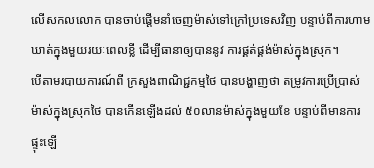លើសកលលោក បានចាប់ផ្តើមនាំចេញម៉ាស់ទៅក្រៅប្រទេសវិញ បន្ទាប់ពីការហាមឃាត់ក្នុងមួយរយៈពេលខ្លី ដើម្បីធានាឲ្យបាននូវ ការផ្គត់ផ្គង់ម៉ាស់ក្នុងស្រុក។
បើតាមរបាយការណ៍ពី ក្រសួងពាណិជ្ជកម្មថៃ បានបង្ហាញថា តម្រូវការប្រើប្រាស់ម៉ាស់ក្នុងស្រុកថៃ បានកើនឡើងដល់ ៥០លានម៉ាស់ក្នុងមួយខែ បន្ទាប់ពីមានការផ្ទុះឡើ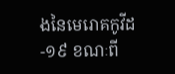ងនៃមេរោគកូវីដ-១៩ ខណៈពី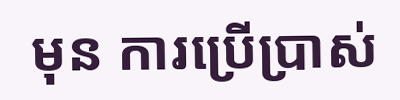មុន ការប្រើប្រាស់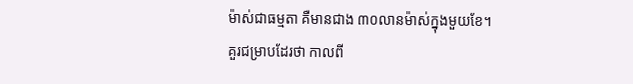ម៉ាស់ជាធម្មតា គឺមានជាង ៣០លានម៉ាស់ក្នុងមួយខែ។
គួរជម្រាបដែរថា កាលពី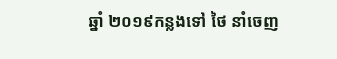ឆ្នាំ ២០១៩កន្លងទៅ ថៃ នាំចេញ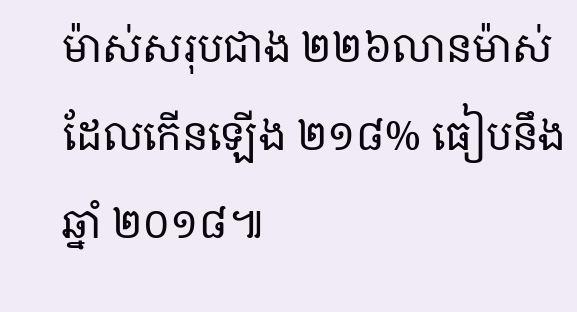ម៉ាស់សរុបជាង ២២៦លានម៉ាស់ ដែលកើនឡើង ២១៨% ធៀបនឹងឆ្នាំ ២០១៨៕